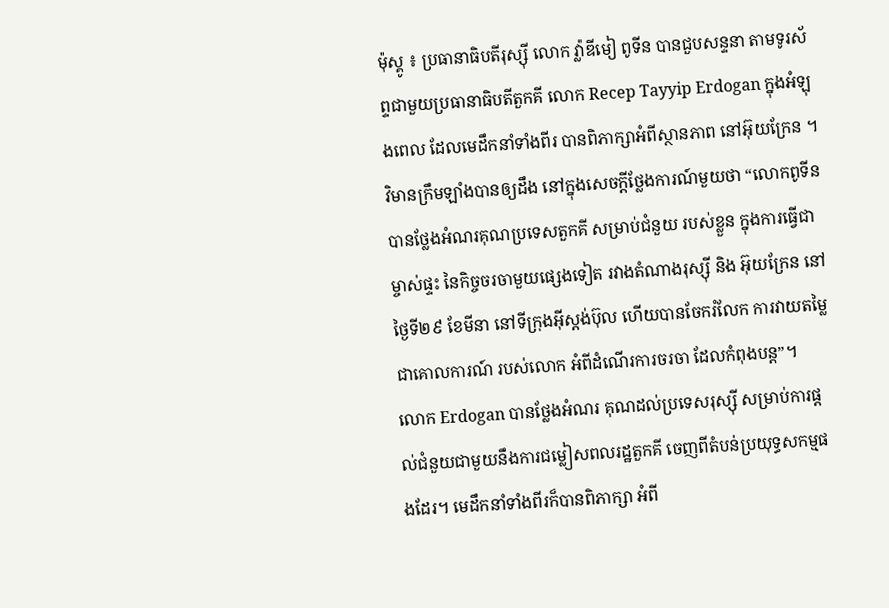ម៉ុស្គូ ៖ ប្រធានាធិបតីរុស្ស៊ី លោក វ្ល៉ាឌីមៀ ពូទីន បានជួបសន្ទនា តាមទូរស័ព្ទជាមួយប្រធានាធិបតីតួកគី លោក Recep Tayyip Erdogan ក្នុងអំឡុងពេល ដែលមេដឹកនាំទាំងពីរ បានពិភាក្សាអំពីស្ថានភាព នៅអ៊ុយក្រែន ។
វិមានក្រឹមឡាំងបានឲ្យដឹង នៅក្នុងសេចក្តីថ្លែងការណ៍មួយថា “លោកពូទីន បានថ្លែងអំណរគុណប្រទេសតួកគី សម្រាប់ជំនួយ របស់ខ្លួន ក្នុងការធ្វើជាម្ចាស់ផ្ទះ នៃកិច្ចចរចាមួយផ្សេងទៀត រវាងតំណាងរុស្ស៊ី និង អ៊ុយក្រែន នៅថ្ងៃទី២៩ ខែមីនា នៅទីក្រុងអ៊ីស្តង់ប៊ុល ហើយបានចែករំលែក ការវាយតម្លៃជាគោលការណ៍ របស់លោក អំពីដំណើរការចរចា ដែលកំពុងបន្ត”។
លោក Erdogan បានថ្លែងអំណរ គុណដល់ប្រទេសរុស្ស៊ី សម្រាប់ការផ្តល់ជំនួយជាមួយនឹងការជម្លៀសពលរដ្ឋតួកគី ចេញពីតំបន់ប្រយុទ្ធសកម្មផងដែរ។ មេដឹកនាំទាំងពីរក៏បានពិភាក្សា អំពី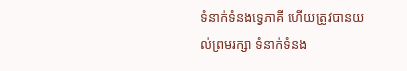ទំនាក់ទំនងទ្វេភាគី ហើយត្រូវបានយល់ព្រមរក្សា ទំនាក់ទំនង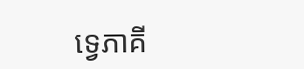ទ្វេភាគី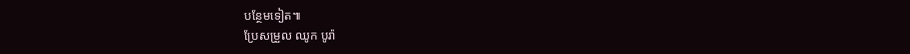បន្ថែមទៀត៕
ប្រែសម្រួល ឈូក បូរ៉ា